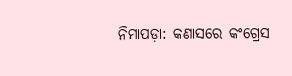ନିମାପଡ଼ା: କଣାସରେ କଂଗ୍ରେସ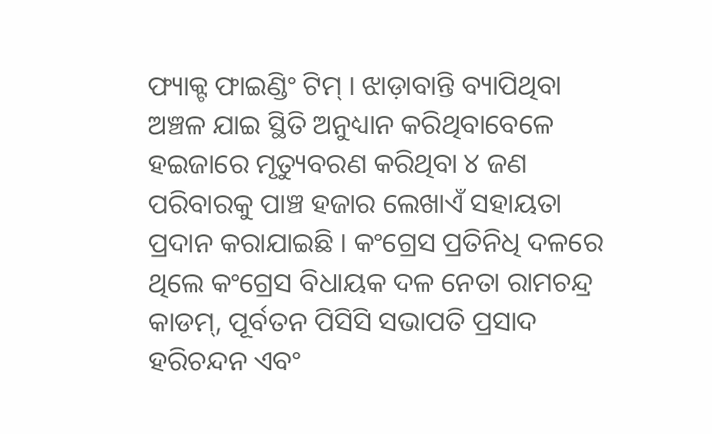ଫ୍ୟାକ୍ଟ ଫାଇଣ୍ଡିଂ ଟିମ୍ । ଝାଡ଼ାବାନ୍ତି ବ୍ୟାପିଥିବା ଅଞ୍ଚଳ ଯାଇ ସ୍ଥିତି ଅନୁଧ୍ୟାନ କରିଥିବାବେଳେ ହଇଜାରେ ମୃତ୍ୟୁବରଣ କରିଥିବା ୪ ଜଣ ପରିବାରକୁ ପାଞ୍ଚ ହଜାର ଲେଖାଏଁ ସହାୟତା ପ୍ରଦାନ କରାଯାଇଛି । କଂଗ୍ରେସ ପ୍ରତିନିଧି ଦଳରେ ଥିଲେ କଂଗ୍ରେସ ବିଧାୟକ ଦଳ ନେତା ରାମଚନ୍ଦ୍ର କାଡମ୍, ପୂର୍ବତନ ପିସିସି ସଭାପତି ପ୍ରସାଦ ହରିଚନ୍ଦନ ଏବଂ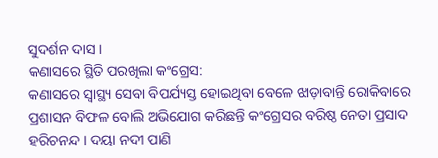ସୁଦର୍ଶନ ଦାସ ।
କଣାସରେ ସ୍ଥିତି ପରଖିଲା କଂଗ୍ରେସ:
କଣାସରେ ସ୍ବାସ୍ଥ୍ୟ ସେବା ବିପର୍ଯ୍ୟସ୍ତ ହୋଇଥିବା ବେଳେ ଝାଡ଼ାବାନ୍ତି ରୋକିବାରେ ପ୍ରଶାସନ ବିଫଳ ବୋଲି ଅଭିଯୋଗ କରିଛନ୍ତି କଂଗ୍ରେସର ବରିଷ୍ଠ ନେତା ପ୍ରସାଦ ହରିଚନନ୍ଦ । ଦୟା ନଦୀ ପାଣି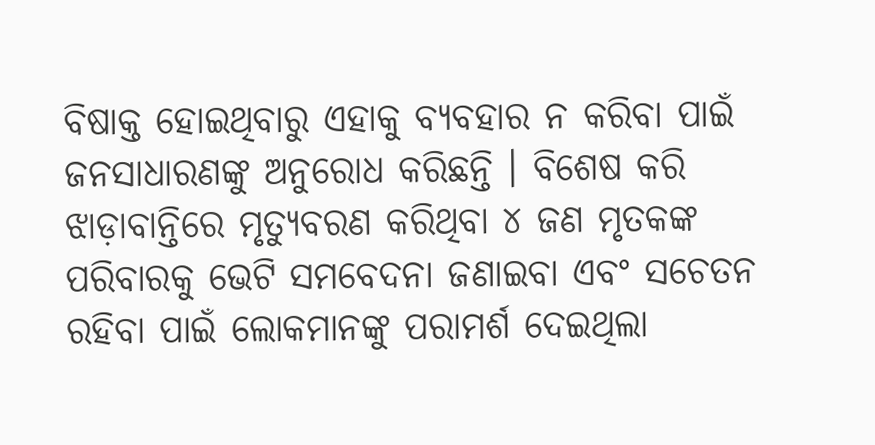ବିଷାକ୍ତ ହୋଇଥିବାରୁ ଏହାକୁ ବ୍ୟବହାର ନ କରିବା ପାଇଁ ଜନସାଧାରଣଙ୍କୁ ଅନୁରୋଧ କରିଛନ୍ତି । ବିଶେଷ କରି ଝାଡ଼ାବାନ୍ତିରେ ମୃତ୍ୟୁବରଣ କରିଥିବା ୪ ଜଣ ମୃତକଙ୍କ ପରିବାରକୁ ଭେଟି ସମବେଦନା ଜଣାଇବା ଏବଂ ସଚେତନ ରହିବା ପାଇଁ ଲୋକମାନଙ୍କୁ ପରାମର୍ଶ ଦେଇଥିଲା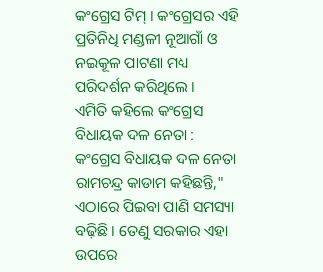କଂଗ୍ରେସ ଟିମ୍ । କଂଗ୍ରେସର ଏହି ପ୍ରତିନିଧି ମଣ୍ଡଳୀ ନୂଆଗାଁ ଓ ନଇକୂଳ ପାଟଣା ମଧ୍ୟ ପରିଦର୍ଶନ କରିଥିଲେ ।
ଏମିତି କହିଲେ କଂଗ୍ରେସ ବିଧାୟକ ଦଳ ନେତା :
କଂଗ୍ରେସ ବିଧାୟକ ଦଳ ନେତା ରାମଚନ୍ଦ୍ର କାଡାମ କହିଛନ୍ତି," ଏଠାରେ ପିଇବା ପାଣି ସମସ୍ୟା ବଢ଼ିଛି । ତେଣୁ ସରକାର ଏହା ଉପରେ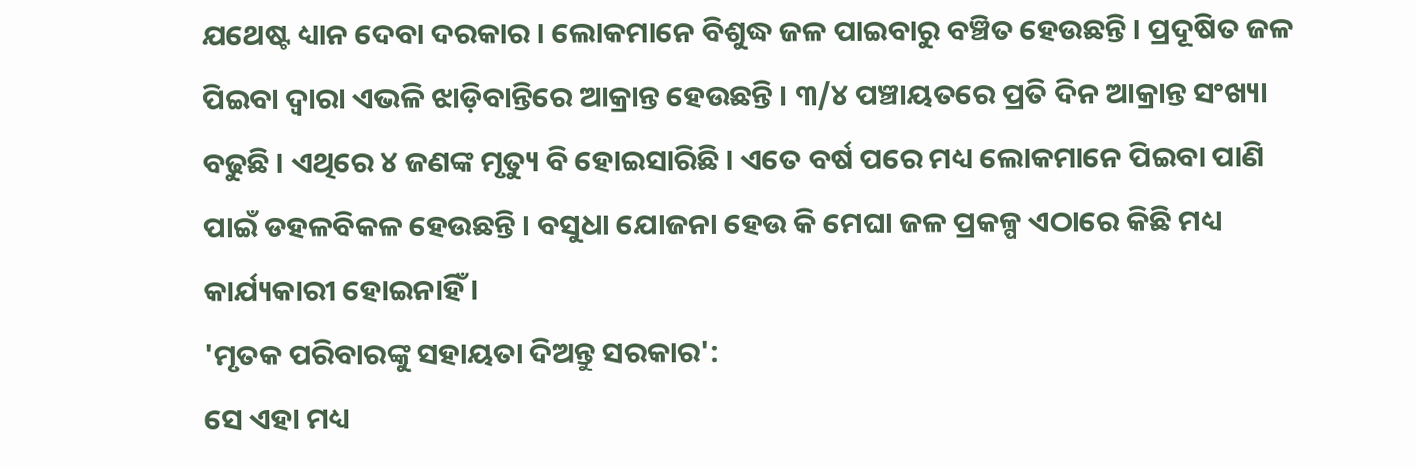ଯଥେଷ୍ଟ ଧ୍ୟାନ ଦେବା ଦରକାର । ଲୋକମାନେ ବିଶୁଦ୍ଧ ଜଳ ପାଇବାରୁ ବଞ୍ଚିତ ହେଉଛନ୍ତି । ପ୍ରଦୂଷିତ ଜଳ ପିଇବା ଦ୍ବାରା ଏଭଳି ଝାଡ଼ିବାନ୍ତିରେ ଆକ୍ରାନ୍ତ ହେଉଛନ୍ତି । ୩/୪ ପଞ୍ଚାୟତରେ ପ୍ରତି ଦିନ ଆକ୍ରାନ୍ତ ସଂଖ୍ୟା ବଢୁଛି । ଏଥିରେ ୪ ଜଣଙ୍କ ମୃତ୍ୟୁ ବି ହୋଇସାରିଛି । ଏତେ ବର୍ଷ ପରେ ମଧ୍ୟ ଲୋକମାନେ ପିଇବା ପାଣି ପାଇଁ ଡହଳବିକଳ ହେଉଛନ୍ତି । ବସୁଧା ଯୋଜନା ହେଉ କି ମେଘା ଜଳ ପ୍ରକଳ୍ପ ଏଠାରେ କିଛି ମଧ୍ୟ କାର୍ଯ୍ୟକାରୀ ହୋଇନାହିଁ ।
'ମୃତକ ପରିବାରଙ୍କୁ ସହାୟତା ଦିଅନ୍ତୁ ସରକାର':
ସେ ଏହା ମଧ୍ୟ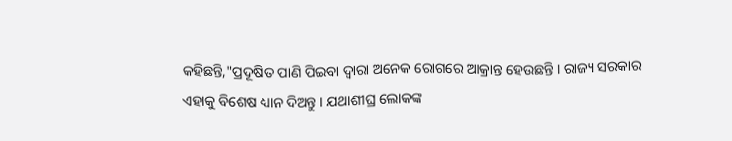କହିଛନ୍ତି,"ପ୍ରଦୂଷିତ ପାଣି ପିଇବା ଦ୍ବାରା ଅନେକ ରୋଗରେ ଆକ୍ରାନ୍ତ ହେଉଛନ୍ତି । ରାଜ୍ୟ ସରକାର ଏହାକୁ ବିଶେଷ ଧ୍ୟାନ ଦିଅନ୍ତୁ । ଯଥାଶୀଘ୍ର ଲୋକଙ୍କ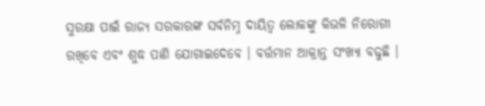ସୁରକ୍ଷା ପାଇଁ ରାଜ୍ୟ ସରକାରଙ୍କ ସର୍ବନିମ୍ନ ଦାୟିତ୍ଵ ଲୋକଙ୍କୁ କିଭଳି ନିରୋଗୀ ରଖିବେ ଏବଂ ଶୁଦ୍ଧ ପାଣି ଯୋଗାଇଦେବେ । ବର୍ତ୍ତମାନ ଆକ୍ରାନ୍ତ ସଂଖ୍ୟା ବଢୁଛି ।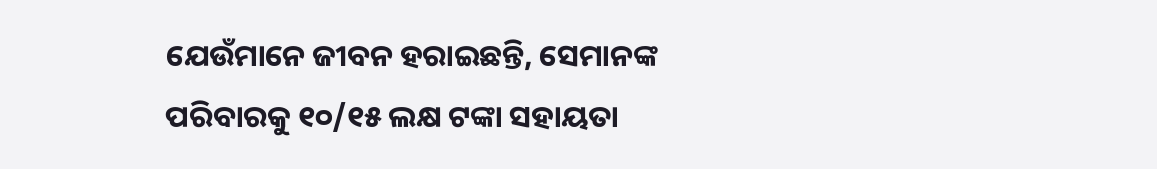ଯେଉଁମାନେ ଜୀବନ ହରାଇଛନ୍ତି, ସେମାନଙ୍କ ପରିବାରକୁ ୧୦/୧୫ ଲକ୍ଷ ଟଙ୍କା ସହାୟତା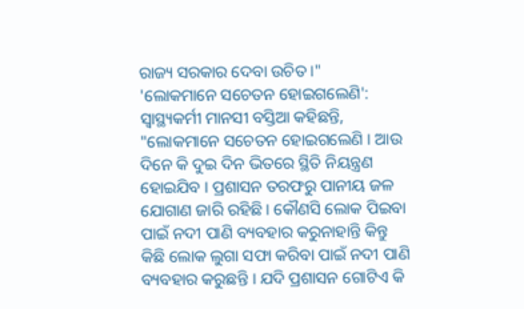ରାଜ୍ୟ ସରକାର ଦେବା ଉଚିତ ।"
'ଲୋକମାନେ ସଚେତନ ହୋଇଗଲେଣି':
ସ୍ଵାସ୍ଥ୍ୟକର୍ମୀ ମାନସୀ ବସ୍ତିଆ କହିଛନ୍ତି, "ଲୋକମାନେ ସଚେତନ ହୋଇଗଲେଣି । ଆଉ ଦିନେ କି ଦୁଇ ଦିନ ଭିତରେ ସ୍ଥିତି ନିୟନ୍ତ୍ରଣ ହୋଇଯିବ । ପ୍ରଶାସନ ତରଫରୁ ପାନୀୟ ଜଳ ଯୋଗାଣ ଜାରି ରହିଛି । କୌଣସି ଲୋକ ପିଇବା ପାଇଁ ନଦୀ ପାଣି ବ୍ୟବହାର କରୁନାହାନ୍ତି କିନ୍ତୁ କିଛି ଲୋକ ଲୁଗା ସଫା କରିବା ପାଇଁ ନଦୀ ପାଣି ବ୍ୟବହାର କରୁଛନ୍ତି । ଯଦି ପ୍ରଶାସନ ଗୋଟିଏ କି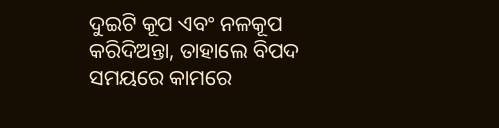ଦୁଇଟି କୂପ ଏବଂ ନଳକୂପ କରିଦିଅନ୍ତା, ତାହାଲେ ବିପଦ ସମୟରେ କାମରେ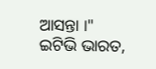ଆସନ୍ତା ।"
ଇଟିଭି ଭାରତ,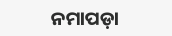ନମାପଡ଼ା